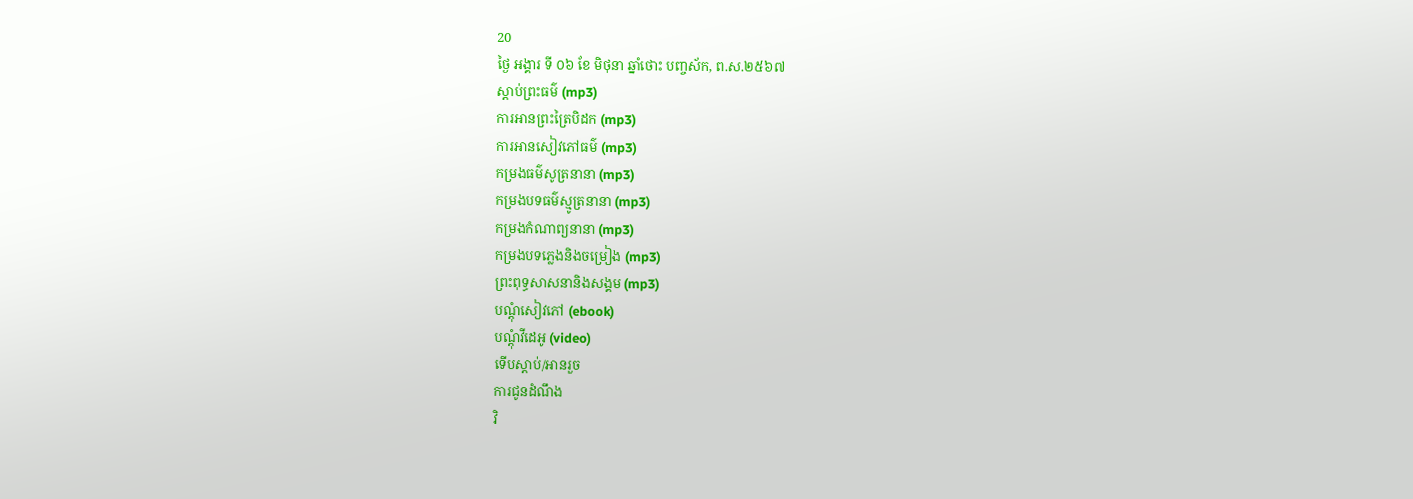20
ថ្ងៃ អង្គារ ទី ០៦ ខែ មិថុនា ឆ្នាំថោះ បញ្ចស័ក, ព.ស.២៥៦៧
ស្តាប់ព្រះធម៌ (mp3)
ការអានព្រះត្រៃបិដក (mp3)
ការអានសៀវភៅធម៌ (mp3)
កម្រងធម៌សូត្រនានា (mp3)
កម្រងបទធម៌ស្មូត្រនានា (mp3)
កម្រងកំណាព្យនានា (mp3)
កម្រងបទភ្លេងនិងចម្រៀង (mp3)
ព្រះពុទ្ធសាសនានិងសង្គម (mp3)
បណ្តុំសៀវភៅ (ebook)
បណ្តុំវីដេអូ (video)
ទើបស្តាប់/អានរួច
ការជូនដំណឹង
វិ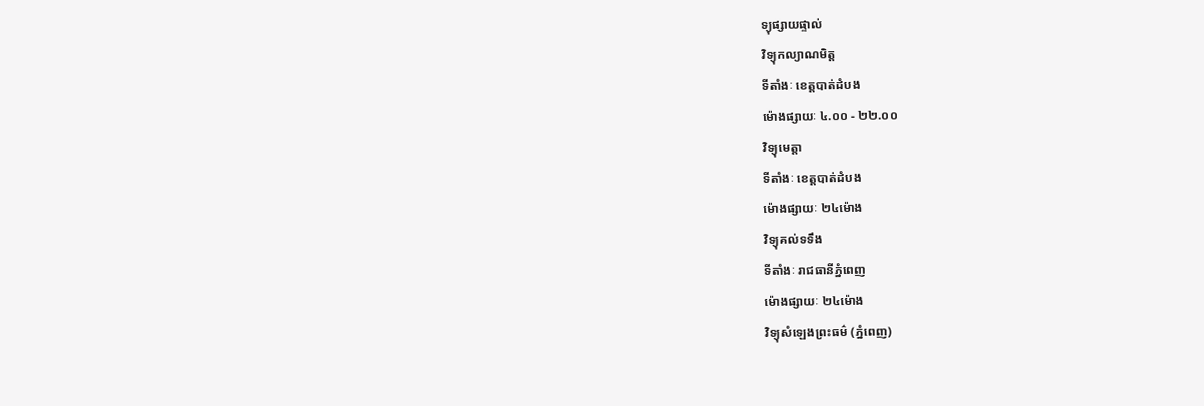ទ្យុផ្សាយផ្ទាល់
វិទ្យុកល្យាណមិត្ត
ទីតាំងៈ ខេត្តបាត់ដំបង
ម៉ោងផ្សាយៈ ៤.០០ - ២២.០០
វិទ្យុមេត្តា
ទីតាំងៈ ខេត្តបាត់ដំបង
ម៉ោងផ្សាយៈ ២៤ម៉ោង
វិទ្យុគល់ទទឹង
ទីតាំងៈ រាជធានីភ្នំពេញ
ម៉ោងផ្សាយៈ ២៤ម៉ោង
វិទ្យុសំឡេងព្រះធម៌ (ភ្នំពេញ)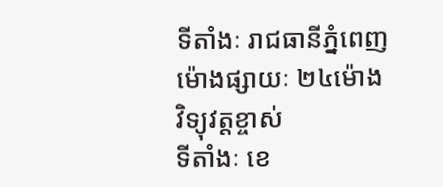ទីតាំងៈ រាជធានីភ្នំពេញ
ម៉ោងផ្សាយៈ ២៤ម៉ោង
វិទ្យុវត្តខ្ចាស់
ទីតាំងៈ ខេ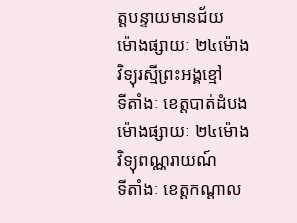ត្តបន្ទាយមានជ័យ
ម៉ោងផ្សាយៈ ២៤ម៉ោង
វិទ្យុរស្មីព្រះអង្គខ្មៅ
ទីតាំងៈ ខេត្តបាត់ដំបង
ម៉ោងផ្សាយៈ ២៤ម៉ោង
វិទ្យុពណ្ណរាយណ៍
ទីតាំងៈ ខេត្តកណ្តាល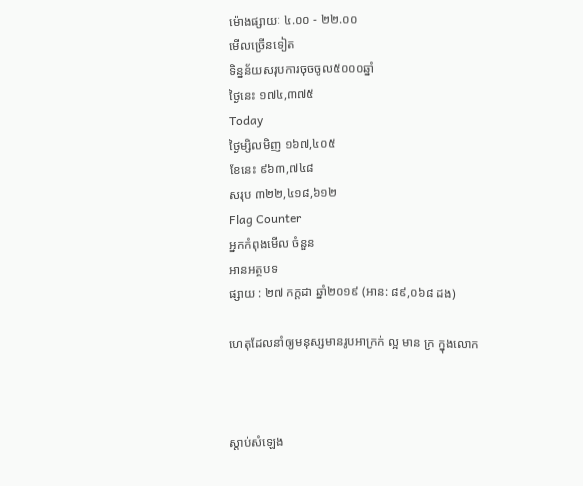ម៉ោងផ្សាយៈ ៤.០០ - ២២.០០
មើលច្រើនទៀត
ទិន្នន័យសរុបការចុចចូល៥០០០ឆ្នាំ
ថ្ងៃនេះ ១៧៤,៣៧៥
Today
ថ្ងៃម្សិលមិញ ១៦៧,៤០៥
ខែនេះ ៩៦៣,៧៤៨
សរុប ៣២២,៤១៨,៦១២
Flag Counter
អ្នកកំពុងមើល ចំនួន
អានអត្ថបទ
ផ្សាយ : ២៧ កក្តដា ឆ្នាំ២០១៩ (អាន: ៨៩,០៦៨ ដង)

ហេតុដែលនាំឲ្យមនុស្សមានរូបអាក្រក់ ល្អ មាន ក្រ ក្នុងលោក



ស្តាប់សំឡេង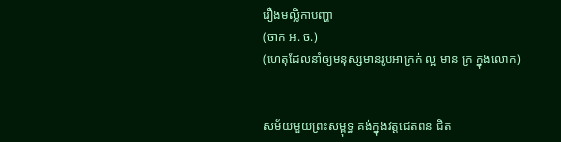រឿងមល្លិកាបញ្ហា
(ចាក អ. ច.)
(ហេតុដែលនាំឲ្យមនុស្សមានរូបអាក្រក់ ល្អ មាន ក្រ ក្នុងលោក)


សម័យមួយព្រះសម្ពុទ្ធ គង់ក្នុងវត្តជេតពន ជិត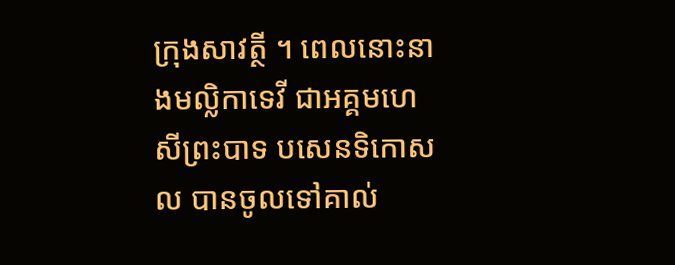ក្រុងសាវត្ថី ។ ពេលនោះនាងមល្លិកាទេវី ជាអគ្គមហេសីព្រះបាទ បសេនទិកោសល បានចូលទៅគាល់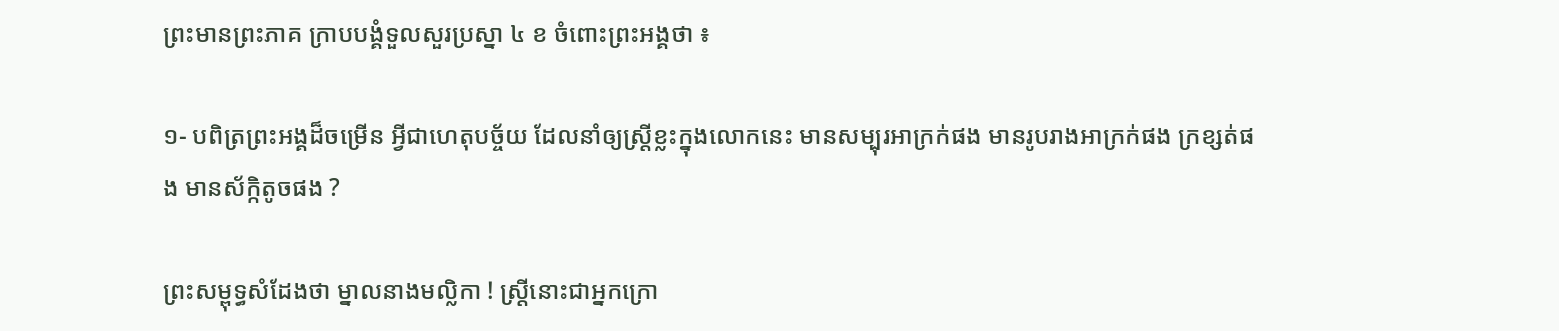ព្រះមានព្រះភាគ ក្រាបបង្គំទួលសួរប្រស្នា ៤ ខ ចំពោះព្រះអង្គថា ៖

១- បពិត្រព្រះអង្គដ៏ចម្រើន អ្វីជាហេតុបច្ច័យ ដែលនាំឲ្យស្រ្តីខ្លះក្នុងលោកនេះ មានសម្បុរអាក្រក់ផង មានរូបរាងអាក្រក់ផង ក្រខ្សត់ផង មានស័ក្កិតូចផង ?

ព្រះសម្ពុទ្ធសំដែងថា ម្នាលនាងមល្លិកា ! ស្រ្តីនោះជាអ្នកក្រោ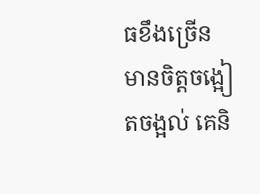ធខឹងច្រើន មានចិត្តចង្អៀតចង្អល់ គេនិ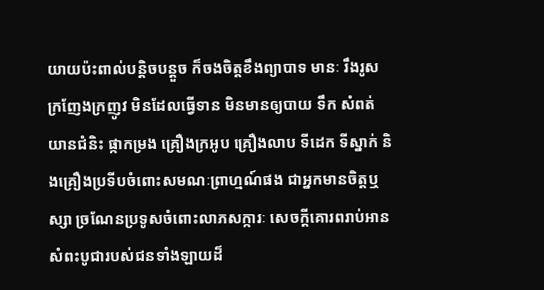យាយប៉ះពាល់បន្តិចបន្តួច ក៏ចងចិត្តខឹងព្យាបាទ មានៈ រឹងរូស ក្រញែងក្រញូវ មិនដែលធ្វើទាន មិនមានឲ្យបាយ ទឹក សំពត់ យានជំនិះ ផ្កាកម្រង គ្រឿងក្រអូប គ្រឿងលាប ទីដេក ទីស្នាក់ និងគ្រឿងប្រទីបចំពោះសមណៈព្រាហ្មណ៍ផង ជាអ្នកមានចិត្តឬស្សា ច្រណែនប្រទូសចំពោះលាភសក្ការៈ សេចក្តីគោរពរាប់អាន សំពះបូជារបស់ជនទាំងឡាយដ៏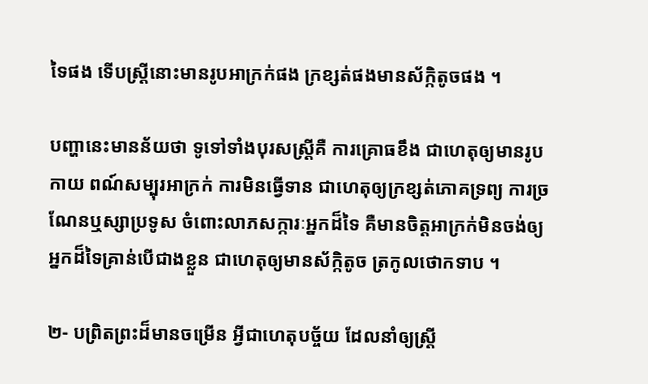ទៃផង ទើបស្ត្រីនោះមានរូបអាក្រក់ផង ក្រខ្សត់ផងមានស័ក្កិតូចផង ។

បញ្ហានេះមានន័យថា ទូទៅទាំងបុរសស្រ្តីគឺ ការគ្រោធខឹង ជាហេតុឲ្យមានរូបកាយ ពណ៍សម្បុរអាក្រក់ ការមិនធ្វើទាន ជាហេតុឲ្យក្រខ្សត់ភោគទ្រព្យ ការច្រណែនឬស្សាប្រទូស ចំពោះលាភសក្ការៈអ្នកដ៏ទៃ គឺមានចិត្តអាក្រក់មិនចង់ឲ្យអ្នកដ៏ទៃគ្រាន់បើជាងខ្លួន ជាហេតុឲ្យមានស័ក្កិតូច ត្រកូលថោកទាប ។

២- បព្រិតព្រះដ៏មានចម្រើន អ្វីជាហេតុបច្ច័យ ដែលនាំឲ្យស្ត្រី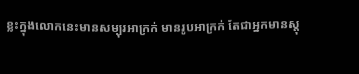ខ្លះក្នុងលោកនេះមានសម្បុរអាក្រក់ មានរូបអាក្រក់ តែជាអ្នកមានស្តុ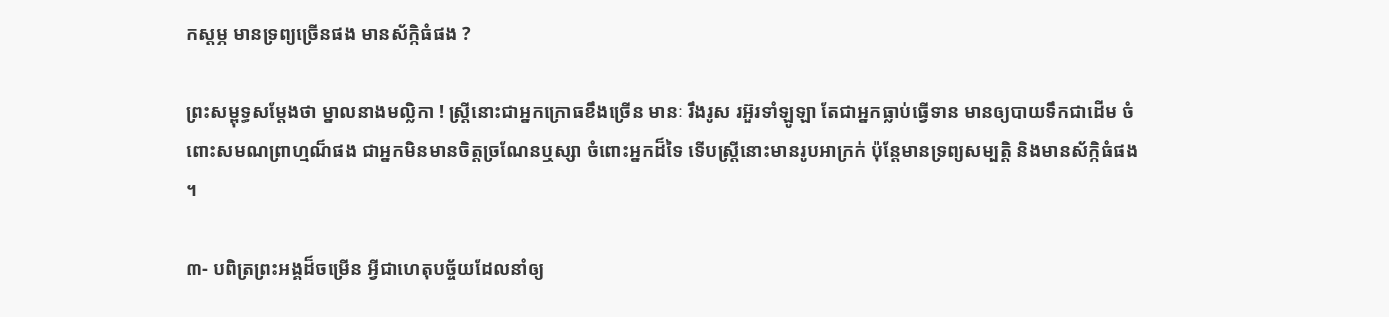កស្តម្ភ មានទ្រព្យច្រើនផង មានស័ក្កិធំផង ?

ព្រះសម្ពុទ្ធសម្តែងថា ម្នាលនាងមល្លិកា ! ស្រី្តនោះជាអ្នកក្រោធខឹងច្រើន មានៈ រឹងរូស រអ៊ួរទាំឡូឡា តែជាអ្នកធ្លាប់ធ្វើទាន មានឲ្យបាយទឹកជាដើម ចំពោះសមណព្រាហ្មណ៏ផង ជាអ្នកមិនមានចិត្តច្រណែនឬស្សា ចំពោះអ្នកដ៏ទៃ ទើបស្ត្រីនោះមានរូបអាក្រក់ ប៉ុន្តែមានទ្រព្យសម្បត្តិ និងមានស័ក្កិធំផង ។

៣- បពិត្រព្រះអង្គដ៏ចម្រើន អ្វីជាហេតុបច្ច័យដែលនាំឲ្យ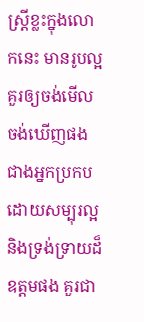ស្ត្រីខ្លះក្នុងលោកនេះ មានរូបល្អគួរឲ្យចង់មើល ចង់ឃើញផង ជាងអ្នកប្រកបដោយសម្បុរល្អ និងទ្រង់ទ្រាយដ៏ឧត្តមផង គួរជា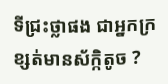ទីជ្រះថ្លាផង ជាអ្នកក្រខ្សត់មានស័ក្កិតូច ?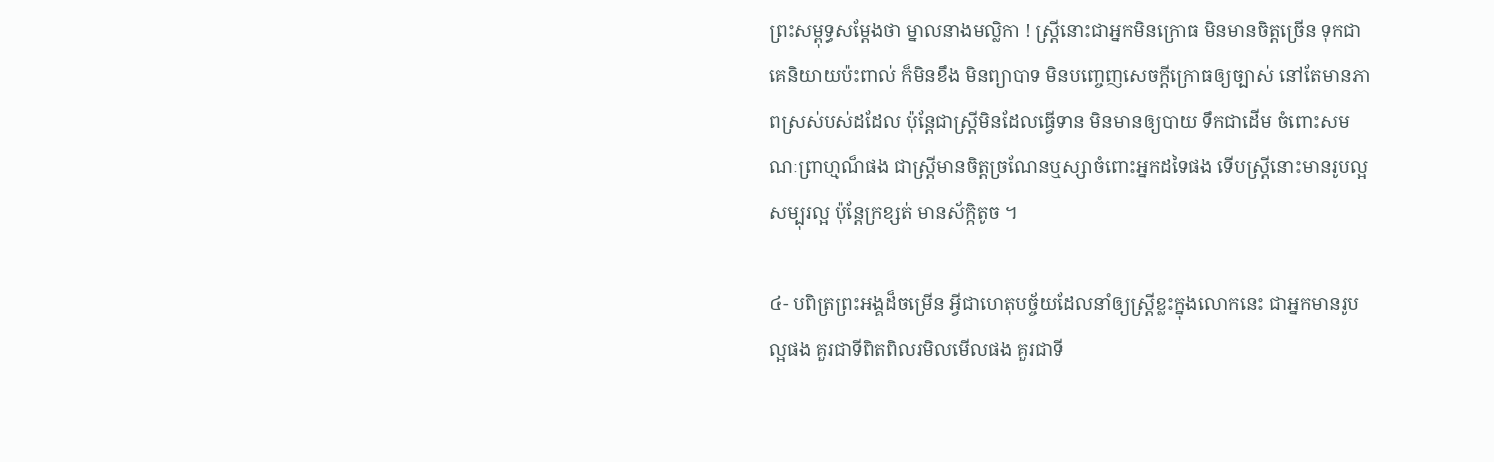ព្រះសម្ពុទ្ធសម្តែងថា ម្នាលនាងមល្លិកា ! ស្ត្រីនោះជាអ្នកមិនក្រោធ មិនមានចិត្តច្រើន ទុកជាគេនិយាយប៉ះពាល់ ក៏មិនខឹង មិនព្យាបាទ មិនបញ្ចេញសេចក្តីក្រោធឲ្យច្បាស់ នៅតែមានភាពស្រស់បស់ដដែល ប៉ុន្តែជាស្រ្តីមិនដែលធ្វើទាន មិនមានឲ្យបាយ ទឹកជាដើម ចំពោះសមណៈព្រាហ្មណ៏ផង ជាស្ត្រីមានចិត្តច្រណែនឬស្សាចំពោះអ្នកដទៃផង ទើបស្រ្តីនោះមានរូបល្អ សម្បុរល្អ ប៉ុន្តែក្រខ្សត់ មានស័ក្កិតូច ។

៤- បពិត្រព្រះអង្គដ៏ចម្រើន អ្វីជាហេតុបច្ច័យដែលនាំឲ្យស្រ្តីខ្លះក្នុងលោកនេះ ជាអ្នកមានរូបល្អផង គួរជាទីពិតពិលរមិលមើលផង គួរជាទី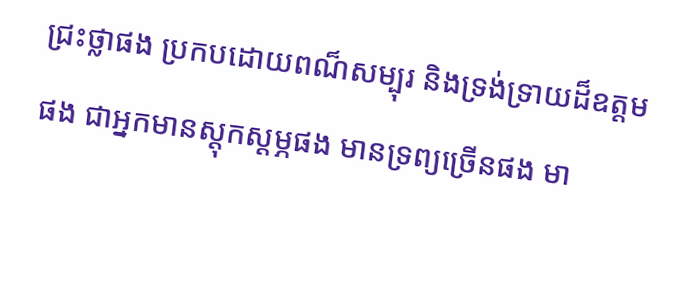ជ្រះថ្លាផង ប្រកបដោយពណ៏សម្បុរ និងទ្រង់ទ្រាយដ៏ឧត្តមផង ជាអ្នកមានស្តុកស្តម្ភផង មានទ្រព្យច្រើនផង មា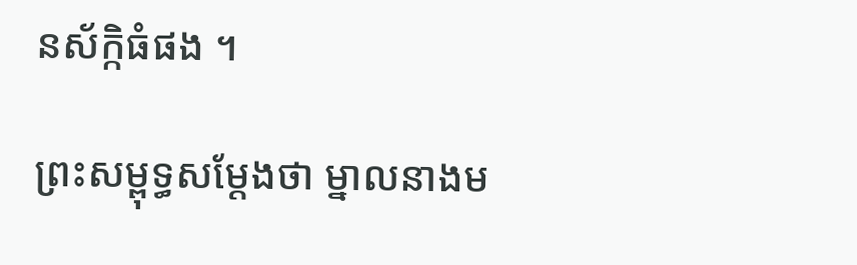នស័ក្កិធំផង ។

ព្រះសម្ពុទ្ធសម្តែងថា ម្នាលនាងម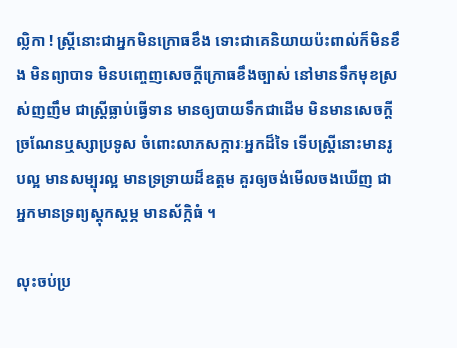ល្លិកា ! ស្រ្តីនោះជាអ្នកមិនក្រោធខឹង ទោះជាគេនិយាយប៉ះពាល់ក៏មិនខឹង មិនព្យាបាទ មិនបញ្ចេញសេចក្តីក្រោធខឹងច្បាស់ នៅមានទឹកមុខស្រស់ញញឹម ជាស្រ្តីធ្លាប់ធ្វើទាន មានឲ្យបាយទឹកជាដើម មិនមានសេចក្តីច្រណែនឬស្សាប្រទូស ចំពោះលាភសក្ការៈអ្នកដ៏ទៃ ទើបស្រ្តីនោះមានរូបល្អ មានសម្បុរល្អ មានទ្រទ្រាយដ៏ឧត្តម គួរឲ្យចង់មើលចងឃើញ ជាអ្នកមានទ្រព្យស្តុកស្តម្ភ មានស័ក្កិធំ ។

លុះចប់ប្រ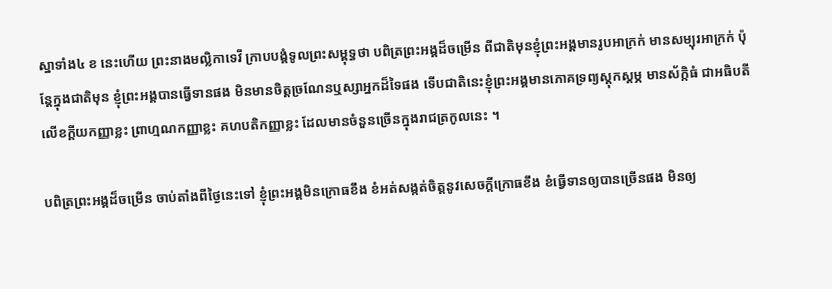ស្នាទាំង៤ ខ នេះហើយ ព្រះនាងមល្លិកាទេវី ក្រាបបង្គំទូលព្រះសម្ពុទ្ធថា បពិត្រព្រះអង្គដ៏ចម្រើន ពីជាតិមុនខ្ញុំព្រះអង្គមានរូបអាក្រក់ មានសម្បុរអាក្រក់ ប៉ុន្តែក្នុងជាតិមុន ខ្ញុំព្រះអង្គបានធ្វើទានផង មិនមានចិត្តច្រណែនឬស្សាអ្នកដ៏ទៃផង ទើបជាតិនេះខ្ញុំព្រះអង្គមានភោគទ្រព្យស្តុកស្តម្ភ មានស័ក្កិធំ ជាអធិបតីលើខក្តីយកញ្ញាខ្លះ ព្រាហ្មណកញ្ញាខ្លះ គហបតិកញ្ញាខ្លះ ដែលមានចំនួនច្រើនក្នុងរាជត្រកូលនេះ ។

បពិត្រព្រះអង្គដ៏ចម្រើន ចាប់តាំងពីថ្ងៃនេះទៅ ខ្ញុំព្រះអង្គមិនក្រោធខឹង ខំអត់សង្កត់ចិត្តនូវសេចក្តីក្រោធខឹង ខំធ្វើទានឲ្យបានច្រើនផង មិនឲ្យ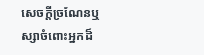សេចក្តីច្រណែនឬស្សាចំពោះអ្នកដ៏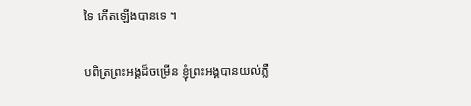ទៃ កើតឡើងបានទេ ។

បពិត្រព្រះអង្គដ៏ចម្រើន ខ្ញុំព្រះអង្គបានយល់ភ្លឺ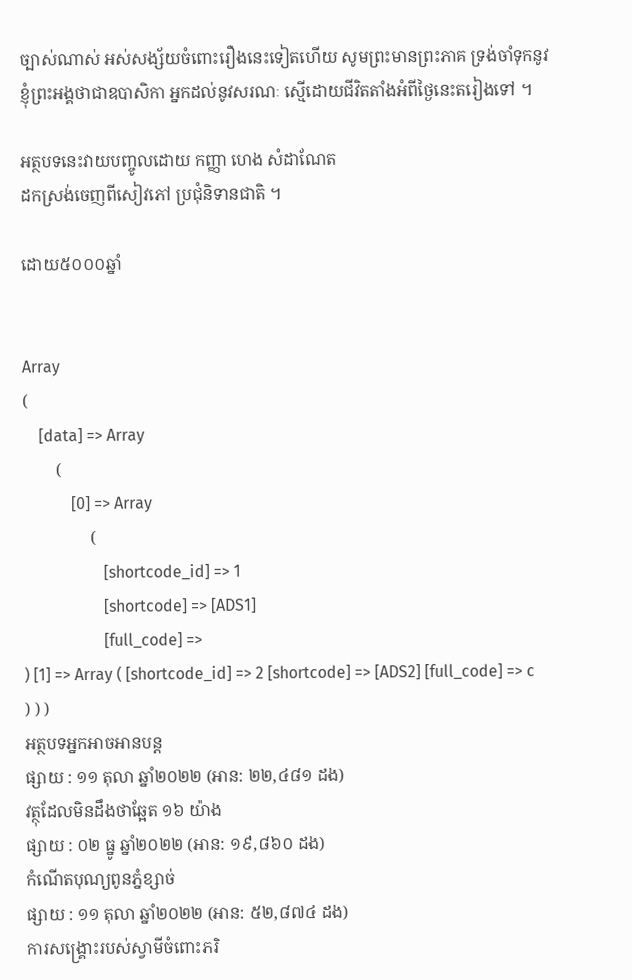ច្បាស់ណាស់ អស់សង្ស័យចំពោះរឿងនេះទៀតហើយ សូមព្រះមានព្រះភាគ ទ្រង់ចាំទុកនូវខ្ញុំព្រះអង្គថាជាឧបាសិកា អ្នកដល់នូវសរណៈ ស្មើដោយជីវិតតាំងអំពីថ្ងៃនេះតរៀងទៅ ។

អត្ថបទនេះវាយបញ្ចូលដោយ កញ្ញា ហេង សំដាណែត
ដកស្រង់ចេញពីសៀវភៅ ប្រជុំនិទានជាតិ ។

ដោយ៥០០០ឆ្នាំ


Array
(
    [data] => Array
        (
            [0] => Array
                (
                    [shortcode_id] => 1
                    [shortcode] => [ADS1]
                    [full_code] =>
) [1] => Array ( [shortcode_id] => 2 [shortcode] => [ADS2] [full_code] => c ) ) )
អត្ថបទអ្នកអាចអានបន្ត
ផ្សាយ : ១១ តុលា ឆ្នាំ២០២២ (អាន: ២២,៤៨១ ដង)
វត្ថុដែលមិនដឹងថាឆ្អែត ១៦ យ៉ាង
ផ្សាយ : ០២ ធ្នូ ឆ្នាំ២០២២ (អាន: ១៩,៨៦០ ដង)
កំណើតបុណ្យពូនភ្នំខ្សាច់
ផ្សាយ : ១១ តុលា ឆ្នាំ២០២២ (អាន: ៥២,៨៧៤ ដង)
ការសង្គ្រោះរបស់ស្វាមីចំពោះភរិ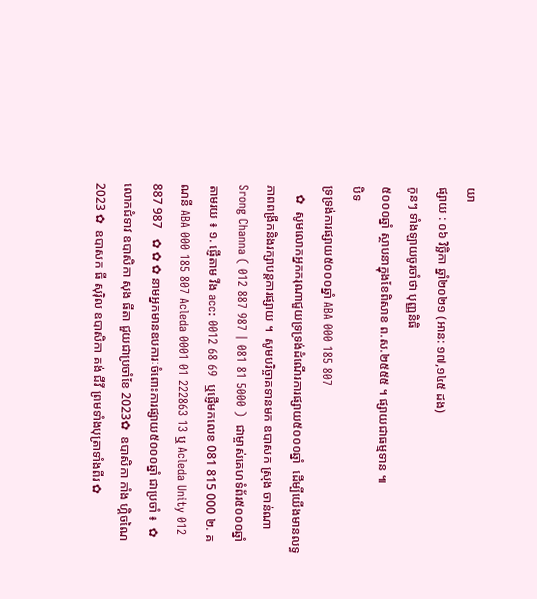យា
ផ្សាយ : ០៦ វិច្ឆិកា ឆ្នាំ២០២១ (អាន: ១៧,១៤៥ ដង)
កូនៗ ទាំងឡាយចូរចាំថា បុញ្ញនិធិ
៥០០០ឆ្នាំ ស្ថាបនាក្នុងខែពិសាខ ព.ស.២៥៥៥ ។ ផ្សាយជាធម្មទាន ៕
បិទ
ទ្រទ្រង់ការផ្សាយ៥០០០ឆ្នាំ ABA 000 185 807
   ✿  សូមលោកអ្នកករុណាជួយទ្រទ្រង់ដំណើរការផ្សាយ៥០០០ឆ្នាំ  ដើម្បីយើងមានលទ្ធភាពពង្រីកនិងរក្សាបន្តការផ្សាយ ។  សូមបរិច្ចាគទានមក ឧបាសក ស្រុង ចាន់ណា Srong Channa ( 012 887 987 | 081 81 5000 )  ជាម្ចាស់គេហទំព័រ៥០០០ឆ្នាំ   តាមរយ ៖ ១. ផ្ញើតាម វីង acc: 0012 68 69  ឬផ្ញើមកលេខ 081 815 000 ២. គណនី ABA 000 185 807 Acleda 0001 01 222863 13 ឬ Acleda Unity 012 887 987   ✿ ✿ ✿ នាមអ្នកមានឧបការៈចំពោះការផ្សាយ៥០០០ឆ្នាំ ជាប្រចាំ ៖  ✿  លោកជំទាវ ឧបាសិកា សុង ធីតា ជួយជាប្រចាំខែ 2023✿  ឧបាសិកា កាំង ហ្គិចណៃ 2023 ✿  ឧបាសក ធី សុរ៉ិល ឧបាសិកា គង់ ជីវី ព្រមទាំងបុត្រាទាំងពីរ ✿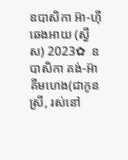ឧបាសិកា អ៊ា-ហុី ឆេងអាយ (ស្វីស) 2023✿  ឧបាសិកា គង់-អ៊ា គីមហេង(ជាកូនស្រី, រស់នៅ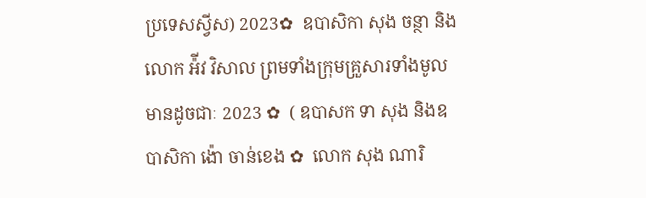ប្រទេសស្វីស) 2023✿  ឧបាសិកា សុង ចន្ថា និង លោក អ៉ីវ វិសាល ព្រមទាំងក្រុមគ្រួសារទាំងមូលមានដូចជាៈ 2023 ✿  ( ឧបាសក ទា សុង និងឧបាសិកា ង៉ោ ចាន់ខេង ✿  លោក សុង ណារិ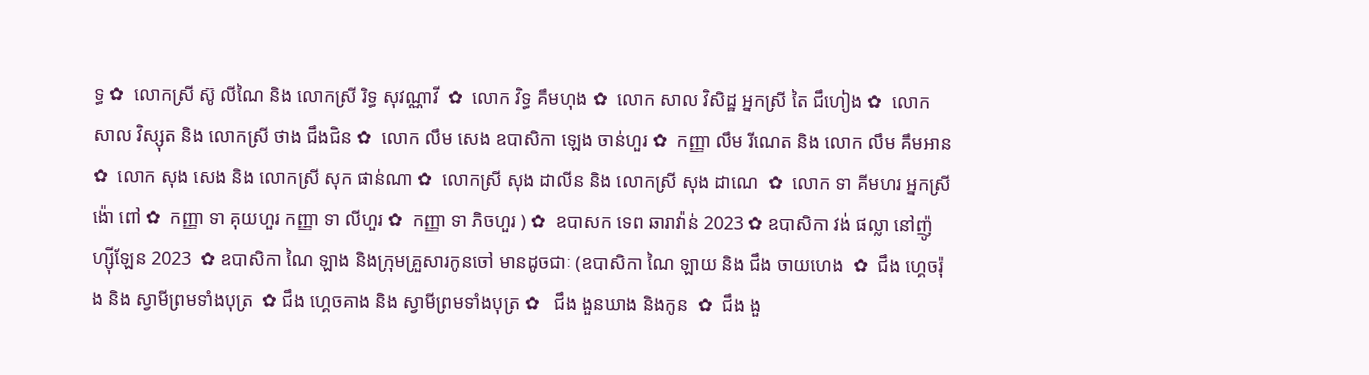ទ្ធ ✿  លោកស្រី ស៊ូ លីណៃ និង លោកស្រី រិទ្ធ សុវណ្ណាវី  ✿  លោក វិទ្ធ គឹមហុង ✿  លោក សាល វិសិដ្ឋ អ្នកស្រី តៃ ជឹហៀង ✿  លោក សាល វិស្សុត និង លោកស្រី ថាង ជឹងជិន ✿  លោក លឹម សេង ឧបាសិកា ឡេង ចាន់ហួរ ✿  កញ្ញា លឹម រីណេត និង លោក លឹម គឹមអាន ✿  លោក សុង សេង និង លោកស្រី សុក ផាន់ណា ✿  លោកស្រី សុង ដាលីន និង លោកស្រី សុង ដាណេ  ✿  លោក ទា គីមហរ អ្នកស្រី ង៉ោ ពៅ ✿  កញ្ញា ទា គុយហួរ កញ្ញា ទា លីហួរ ✿  កញ្ញា ទា ភិចហួរ ) ✿  ឧបាសក ទេព ឆារាវ៉ាន់ 2023 ✿ ឧបាសិកា វង់ ផល្លា នៅញ៉ូហ្ស៊ីឡែន 2023  ✿ ឧបាសិកា ណៃ ឡាង និងក្រុមគ្រួសារកូនចៅ មានដូចជាៈ (ឧបាសិកា ណៃ ឡាយ និង ជឹង ចាយហេង  ✿  ជឹង ហ្គេចរ៉ុង និង ស្វាមីព្រមទាំងបុត្រ  ✿ ជឹង ហ្គេចគាង និង ស្វាមីព្រមទាំងបុត្រ ✿   ជឹង ងួនឃាង និងកូន  ✿  ជឹង ងួ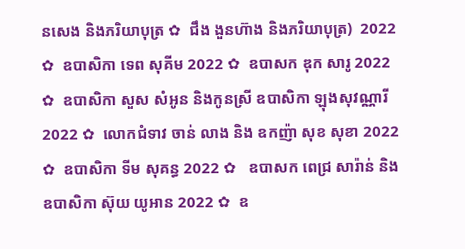នសេង និងភរិយាបុត្រ ✿  ជឹង ងួនហ៊ាង និងភរិយាបុត្រ)  2022 ✿  ឧបាសិកា ទេព សុគីម 2022 ✿  ឧបាសក ឌុក សារូ 2022 ✿  ឧបាសិកា សួស សំអូន និងកូនស្រី ឧបាសិកា ឡុងសុវណ្ណារី 2022 ✿  លោកជំទាវ ចាន់ លាង និង ឧកញ៉ា សុខ សុខា 2022 ✿  ឧបាសិកា ទីម សុគន្ធ 2022 ✿   ឧបាសក ពេជ្រ សារ៉ាន់ និង ឧបាសិកា ស៊ុយ យូអាន 2022 ✿  ឧ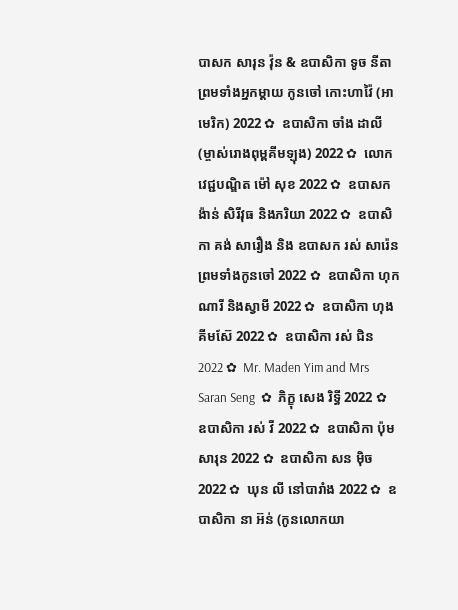បាសក សារុន វ៉ុន & ឧបាសិកា ទូច នីតា ព្រមទាំងអ្នកម្តាយ កូនចៅ កោះហាវ៉ៃ (អាមេរិក) 2022 ✿  ឧបាសិកា ចាំង ដាលី (ម្ចាស់រោងពុម្ពគីមឡុង) 2022 ✿  លោកវេជ្ជបណ្ឌិត ម៉ៅ សុខ 2022 ✿  ឧបាសក ង៉ាន់ សិរីវុធ និងភរិយា 2022 ✿  ឧបាសិកា គង់ សារឿង និង ឧបាសក រស់ សារ៉េន  ព្រមទាំងកូនចៅ 2022 ✿  ឧបាសិកា ហុក ណារី និងស្វាមី 2022 ✿  ឧបាសិកា ហុង គីមស៊ែ 2022 ✿  ឧបាសិកា រស់ ជិន 2022 ✿  Mr. Maden Yim and Mrs Saran Seng  ✿  ភិក្ខុ សេង រិទ្ធី 2022 ✿  ឧបាសិកា រស់ វី 2022 ✿  ឧបាសិកា ប៉ុម សារុន 2022 ✿  ឧបាសិកា សន ម៉ិច 2022 ✿  ឃុន លី នៅបារាំង 2022 ✿  ឧបាសិកា នា អ៊ន់ (កូនលោកយា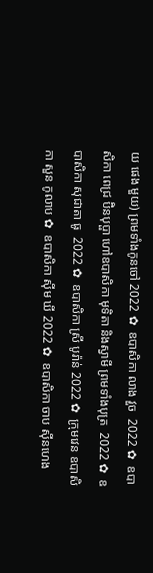យ ផេង មួយ) ព្រមទាំងកូនចៅ 2022 ✿  ឧបាសិកា លាង វួច  2022 ✿  ឧបាសិកា ពេជ្រ ប៊ិនបុប្ផា ហៅឧបាសិកា មុទិតា និងស្វាមី ព្រមទាំងបុត្រ  2022 ✿  ឧបាសិកា សុជាតា ធូ  2022 ✿  ឧបាសិកា ស្រី បូរ៉ាន់ 2022 ✿  ក្រុមវេន ឧបាសិកា សួន កូលាប ✿  ឧបាសិកា ស៊ីម ឃី 2022 ✿  ឧបាសិកា ចាប ស៊ីនហេង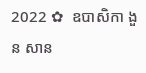2022 ✿  ឧបាសិកា ងួន សាន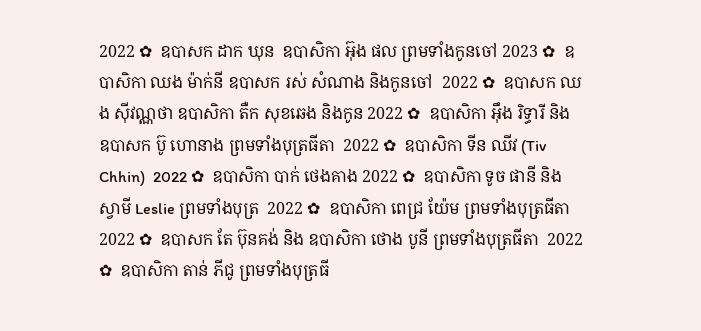2022 ✿  ឧបាសក ដាក ឃុន  ឧបាសិកា អ៊ុង ផល ព្រមទាំងកូនចៅ 2023 ✿  ឧបាសិកា ឈង ម៉ាក់នី ឧបាសក រស់ សំណាង និងកូនចៅ  2022 ✿  ឧបាសក ឈង សុីវណ្ណថា ឧបាសិកា តឺក សុខឆេង និងកូន 2022 ✿  ឧបាសិកា អុឹង រិទ្ធារី និង ឧបាសក ប៊ូ ហោនាង ព្រមទាំងបុត្រធីតា  2022 ✿  ឧបាសិកា ទីន ឈីវ (Tiv Chhin)  2022 ✿  ឧបាសិកា បាក់ ថេងគាង 2022 ✿  ឧបាសិកា ទូច ផានី និង ស្វាមី Leslie ព្រមទាំងបុត្រ  2022 ✿  ឧបាសិកា ពេជ្រ យ៉ែម ព្រមទាំងបុត្រធីតា  2022 ✿  ឧបាសក តែ ប៊ុនគង់ និង ឧបាសិកា ថោង បូនី ព្រមទាំងបុត្រធីតា  2022 ✿  ឧបាសិកា តាន់ ភីជូ ព្រមទាំងបុត្រធី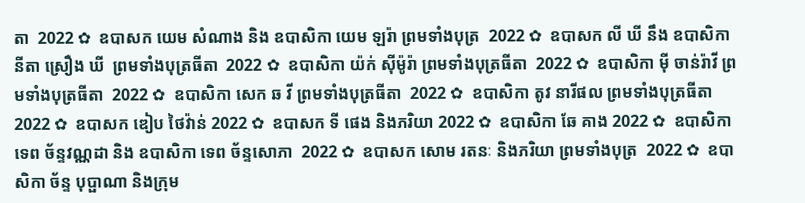តា  2022 ✿  ឧបាសក យេម សំណាង និង ឧបាសិកា យេម ឡរ៉ា ព្រមទាំងបុត្រ  2022 ✿  ឧបាសក លី ឃី នឹង ឧបាសិកា  នីតា ស្រឿង ឃី  ព្រមទាំងបុត្រធីតា  2022 ✿  ឧបាសិកា យ៉ក់ សុីម៉ូរ៉ា ព្រមទាំងបុត្រធីតា  2022 ✿  ឧបាសិកា មុី ចាន់រ៉ាវី ព្រមទាំងបុត្រធីតា  2022 ✿  ឧបាសិកា សេក ឆ វី ព្រមទាំងបុត្រធីតា  2022 ✿  ឧបាសិកា តូវ នារីផល ព្រមទាំងបុត្រធីតា  2022 ✿  ឧបាសក ឌៀប ថៃវ៉ាន់ 2022 ✿  ឧបាសក ទី ផេង និងភរិយា 2022 ✿  ឧបាសិកា ឆែ គាង 2022 ✿  ឧបាសិកា ទេព ច័ន្ទវណ្ណដា និង ឧបាសិកា ទេព ច័ន្ទសោភា  2022 ✿  ឧបាសក សោម រតនៈ និងភរិយា ព្រមទាំងបុត្រ  2022 ✿  ឧបាសិកា ច័ន្ទ បុប្ផាណា និងក្រុម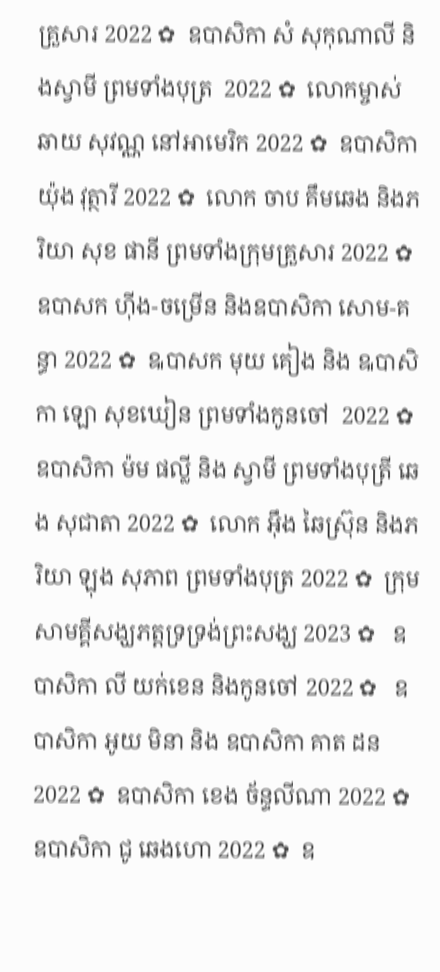គ្រួសារ 2022 ✿  ឧបាសិកា សំ សុកុណាលី និងស្វាមី ព្រមទាំងបុត្រ  2022 ✿  លោកម្ចាស់ ឆាយ សុវណ្ណ នៅអាមេរិក 2022 ✿  ឧបាសិកា យ៉ុង វុត្ថារី 2022 ✿  លោក ចាប គឹមឆេង និងភរិយា សុខ ផានី ព្រមទាំងក្រុមគ្រួសារ 2022 ✿  ឧបាសក ហ៊ីង-ចម្រើន និងឧបាសិកា សោម-គន្ធា 2022 ✿  ឩបាសក មុយ គៀង និង ឩបាសិកា ឡោ សុខឃៀន ព្រមទាំងកូនចៅ  2022 ✿  ឧបាសិកា ម៉ម ផល្លី និង ស្វាមី ព្រមទាំងបុត្រី ឆេង សុជាតា 2022 ✿  លោក អ៊ឹង ឆៃស្រ៊ុន និងភរិយា ឡុង សុភាព ព្រមទាំងបុត្រ 2022 ✿  ក្រុមសាមគ្គីសង្ឃភត្តទ្រទ្រង់ព្រះសង្ឃ 2023 ✿   ឧបាសិកា លី យក់ខេន និងកូនចៅ 2022 ✿   ឧបាសិកា អូយ មិនា និង ឧបាសិកា គាត ដន 2022 ✿  ឧបាសិកា ខេង ច័ន្ទលីណា 2022 ✿  ឧបាសិកា ជូ ឆេងហោ 2022 ✿  ឧ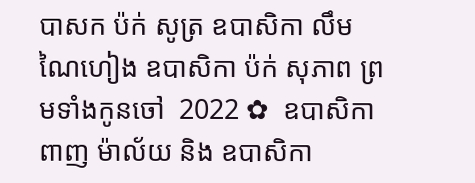បាសក ប៉ក់ សូត្រ ឧបាសិកា លឹម ណៃហៀង ឧបាសិកា ប៉ក់ សុភាព ព្រមទាំងកូនចៅ  2022 ✿  ឧបាសិកា ពាញ ម៉ាល័យ និង ឧបាសិកា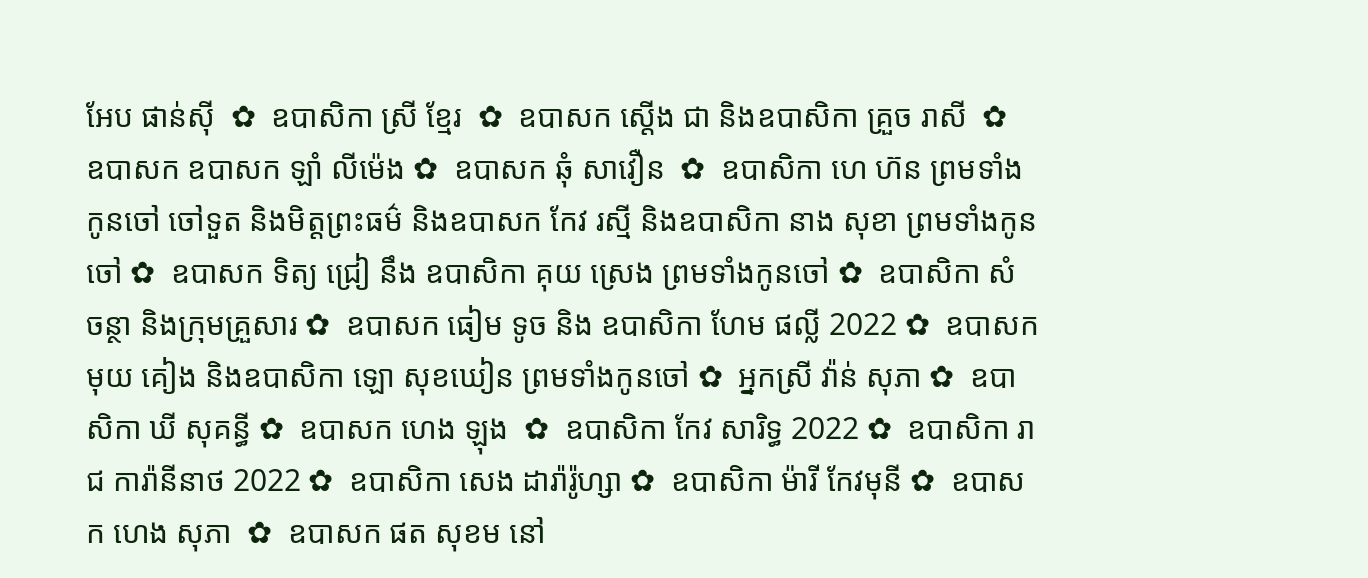អែប ផាន់ស៊ី  ✿  ឧបាសិកា ស្រី ខ្មែរ  ✿  ឧបាសក ស្តើង ជា និងឧបាសិកា គ្រួច រាសី  ✿  ឧបាសក ឧបាសក ឡាំ លីម៉េង ✿  ឧបាសក ឆុំ សាវឿន  ✿  ឧបាសិកា ហេ ហ៊ន ព្រមទាំងកូនចៅ ចៅទួត និងមិត្តព្រះធម៌ និងឧបាសក កែវ រស្មី និងឧបាសិកា នាង សុខា ព្រមទាំងកូនចៅ ✿  ឧបាសក ទិត្យ ជ្រៀ នឹង ឧបាសិកា គុយ ស្រេង ព្រមទាំងកូនចៅ ✿  ឧបាសិកា សំ ចន្ថា និងក្រុមគ្រួសារ ✿  ឧបាសក ធៀម ទូច និង ឧបាសិកា ហែម ផល្លី 2022 ✿  ឧបាសក មុយ គៀង និងឧបាសិកា ឡោ សុខឃៀន ព្រមទាំងកូនចៅ ✿  អ្នកស្រី វ៉ាន់ សុភា ✿  ឧបាសិកា ឃី សុគន្ធី ✿  ឧបាសក ហេង ឡុង  ✿  ឧបាសិកា កែវ សារិទ្ធ 2022 ✿  ឧបាសិកា រាជ ការ៉ានីនាថ 2022 ✿  ឧបាសិកា សេង ដារ៉ារ៉ូហ្សា ✿  ឧបាសិកា ម៉ារី កែវមុនី ✿  ឧបាសក ហេង សុភា  ✿  ឧបាសក ផត សុខម នៅ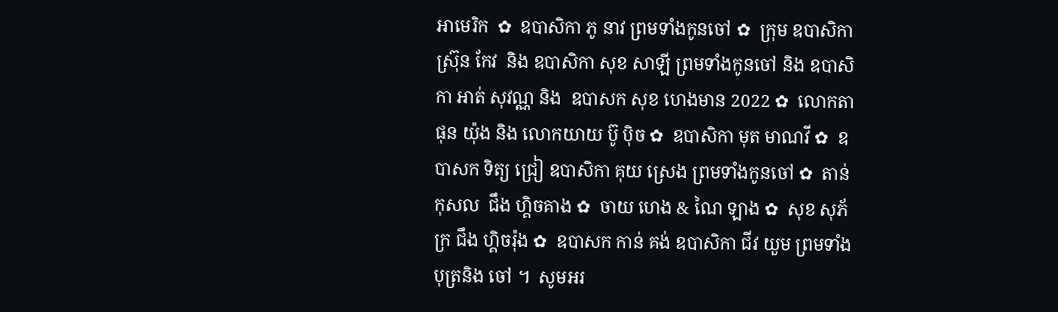អាមេរិក  ✿  ឧបាសិកា ភូ នាវ ព្រមទាំងកូនចៅ ✿  ក្រុម ឧបាសិកា ស្រ៊ុន កែវ  និង ឧបាសិកា សុខ សាឡី ព្រមទាំងកូនចៅ និង ឧបាសិកា អាត់ សុវណ្ណ និង  ឧបាសក សុខ ហេងមាន 2022 ✿  លោកតា ផុន យ៉ុង និង លោកយាយ ប៊ូ ប៉ិច ✿  ឧបាសិកា មុត មាណវី ✿  ឧបាសក ទិត្យ ជ្រៀ ឧបាសិកា គុយ ស្រេង ព្រមទាំងកូនចៅ ✿  តាន់ កុសល  ជឹង ហ្គិចគាង ✿  ចាយ ហេង & ណៃ ឡាង ✿  សុខ សុភ័ក្រ ជឹង ហ្គិចរ៉ុង ✿  ឧបាសក កាន់ គង់ ឧបាសិកា ជីវ យួម ព្រមទាំងបុត្រនិង ចៅ ។  សូមអរ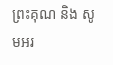ព្រះគុណ និង សូមអរ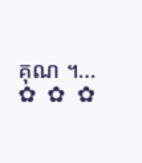គុណ ។...       ✿  ✿  ✿